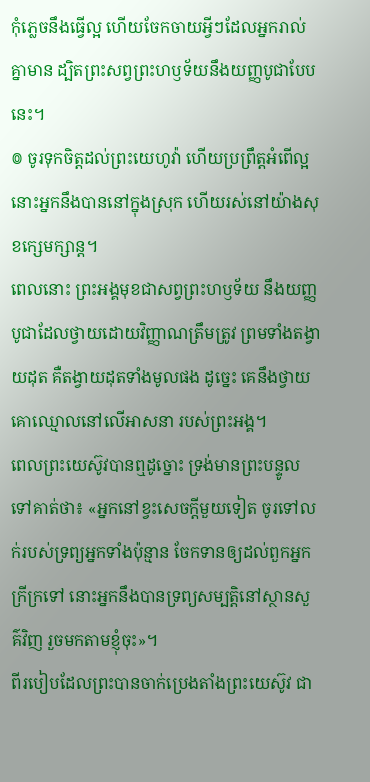កុំភ្លេចនឹងធ្វើល្អ ហើយចែកចាយអ្វីៗដែលអ្នករាល់គ្នាមាន ដ្បិតព្រះសព្វព្រះហឫទ័យនឹងយញ្ញបូជាបែបនេះ។
៙ ចូរទុកចិត្តដល់ព្រះយេហូវ៉ា ហើយប្រព្រឹត្តអំពើល្អ នោះអ្នកនឹងបាននៅក្នុងស្រុក ហើយរស់នៅយ៉ាងសុខក្សេមក្សាន្ត។
ពេលនោះ ព្រះអង្គមុខជាសព្វព្រះហឫទ័យ នឹងយញ្ញបូជាដែលថ្វាយដោយវិញ្ញាណត្រឹមត្រូវ ព្រមទាំងតង្វាយដុត គឺតង្វាយដុតទាំងមូលផង ដូច្នេះ គេនឹងថ្វាយគោឈ្មោលនៅលើអាសនា របស់ព្រះអង្គ។
ពេលព្រះយេស៊ូវបានឮដូច្នោះ ទ្រង់មានព្រះបន្ទូលទៅគាត់ថា៖ «អ្នកនៅខ្វះសេចក្តីមួយទៀត ចូរទៅលក់របស់ទ្រព្យអ្នកទាំងប៉ុន្មាន ចែកទានឲ្យដល់ពួកអ្នកក្រីក្រទៅ នោះអ្នកនឹងបានទ្រព្យសម្បត្តិនៅស្ថានសួគ៌វិញ រួចមកតាមខ្ញុំចុះ»។
ពីរបៀបដែលព្រះបានចាក់ប្រេងតាំងព្រះយេស៊ូវ ជា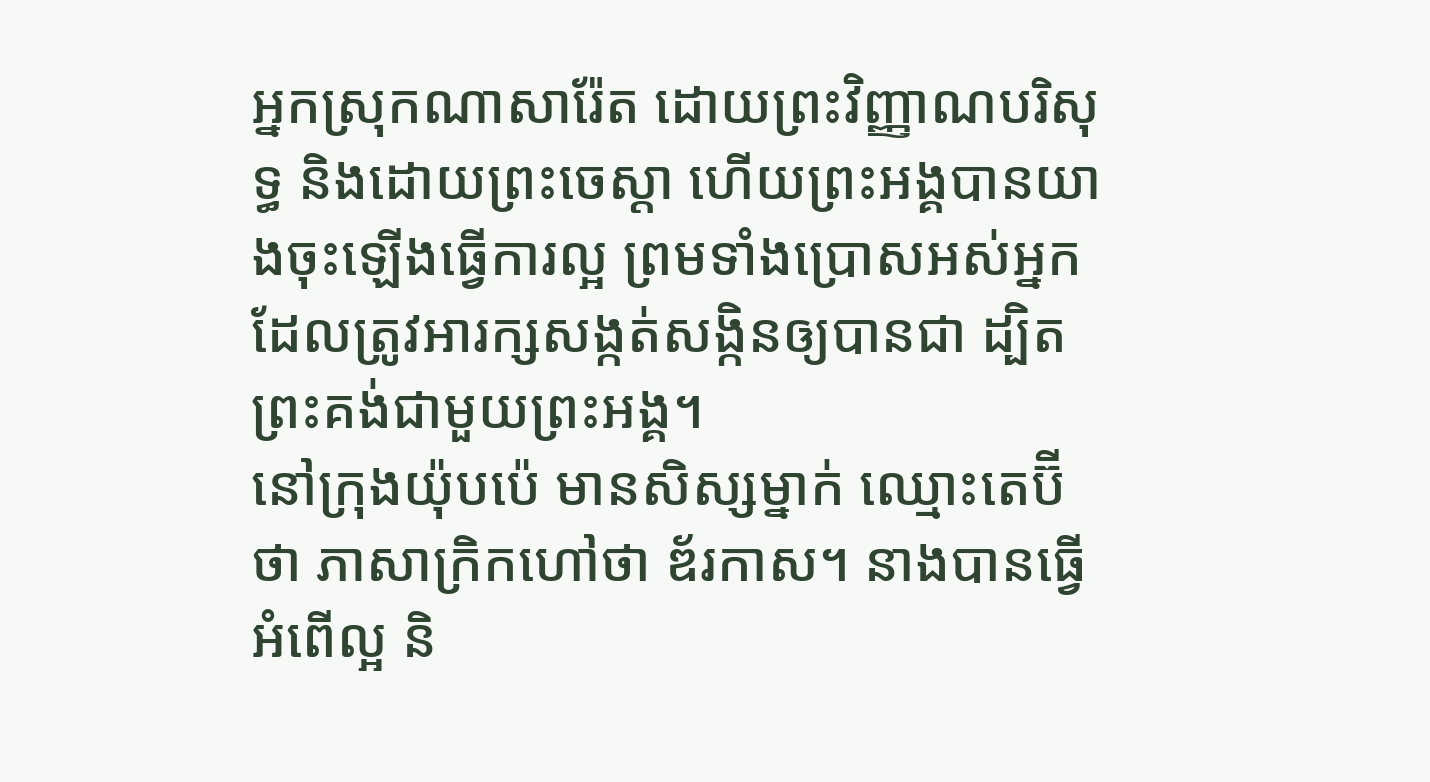អ្នកស្រុកណាសារ៉ែត ដោយព្រះវិញ្ញាណបរិសុទ្ធ និងដោយព្រះចេស្តា ហើយព្រះអង្គបានយាងចុះឡើងធ្វើការល្អ ព្រមទាំងប្រោសអស់អ្នកដែលត្រូវអារក្សសង្កត់សង្កិនឲ្យបានជា ដ្បិតព្រះគង់ជាមួយព្រះអង្គ។
នៅក្រុងយ៉ុបប៉េ មានសិស្សម្នាក់ ឈ្មោះតេប៊ីថា ភាសាក្រិកហៅថា ឌ័រកាស។ នាងបានធ្វើអំពើល្អ និ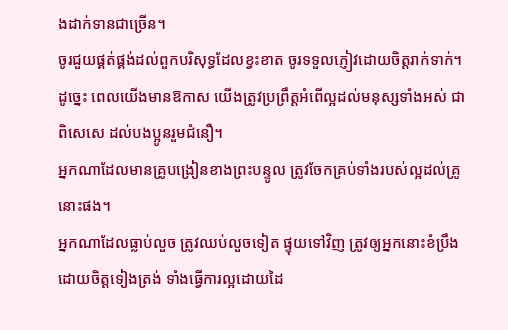ងដាក់ទានជាច្រើន។
ចូរជួយផ្គត់ផ្គង់ដល់ពួកបរិសុទ្ធដែលខ្វះខាត ចូរទទួលភ្ញៀវដោយចិត្តរាក់ទាក់។
ដូច្នេះ ពេលយើងមានឱកាស យើងត្រូវប្រព្រឹត្តអំពើល្អដល់មនុស្សទាំងអស់ ជាពិសេសេ ដល់បងប្អូនរួមជំនឿ។
អ្នកណាដែលមានគ្រូបង្រៀនខាងព្រះបន្ទូល ត្រូវចែកគ្រប់ទាំងរបស់ល្អដល់គ្រូនោះផង។
អ្នកណាដែលធ្លាប់លួច ត្រូវឈប់លួចទៀត ផ្ទុយទៅវិញ ត្រូវឲ្យអ្នកនោះខំប្រឹងដោយចិត្តទៀងត្រង់ ទាំងធ្វើការល្អដោយដៃ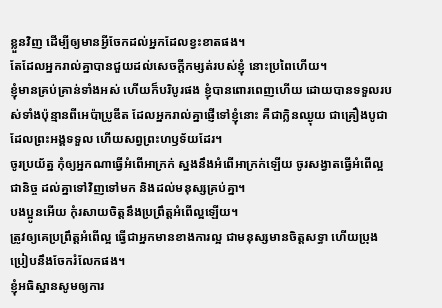ខ្លួនវិញ ដើម្បីឲ្យមានអ្វីចែកដល់អ្នកដែលខ្វះខាតផង។
តែដែលអ្នករាល់គ្នាបានជួយដល់សេចក្ដីកម្សត់របស់ខ្ញុំ នោះប្រពៃហើយ។
ខ្ញុំមានគ្រប់គ្រាន់ទាំងអស់ ហើយក៏បរិបូរផង ខ្ញុំបានពោរពេញហើយ ដោយបានទទួលរបស់ទាំងប៉ុន្មានពីអេប៉ាប្រូឌីត ដែលអ្នករាល់គ្នាផ្ញើទៅខ្ញុំនោះ គឺជាក្លិនឈ្ងុយ ជាគ្រឿងបូជាដែលព្រះអង្គទទួល ហើយសព្វព្រះហឫទ័យដែរ។
ចូរប្រយ័ត្ន កុំឲ្យអ្នកណាធ្វើអំពើអាក្រក់ ស្នងនឹងអំពើអាក្រក់ឡើយ ចូរសង្វាតធ្វើអំពើល្អជានិច្ច ដល់គ្នាទៅវិញទៅមក និងដល់មនុស្សគ្រប់គ្នា។
បងប្អូនអើយ កុំរសាយចិត្តនឹងប្រព្រឹត្តអំពើល្អឡើយ។
ត្រូវឲ្យគេប្រព្រឹត្តអំពើល្អ ធ្វើជាអ្នកមានខាងការល្អ ជាមនុស្សមានចិត្តសទ្ធា ហើយប្រុងប្រៀបនឹងចែករំលែកផង។
ខ្ញុំអធិស្ឋានសូមឲ្យការ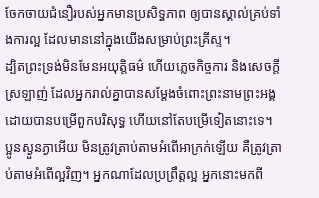ចែកចាយជំនឿរបស់អ្នកមានប្រសិទ្ធភាព ឲ្យបានស្គាល់គ្រប់ទាំងការល្អ ដែលមាននៅក្នុងយើងសម្រាប់ព្រះគ្រីស្ទ។
ដ្បិតព្រះទ្រង់មិនមែនអយុត្តិធម៌ ហើយភ្លេចកិច្ចការ និងសេចក្តីស្រឡាញ់ ដែលអ្នករាល់គ្នាបានសម្ដែងចំពោះព្រះនាមព្រះអង្គ ដោយបានបម្រើពួកបរិសុទ្ធ ហើយនៅតែបម្រើទៀតនោះទេ។
ប្អូនស្ងួនភ្ងាអើយ មិនត្រូវត្រាប់តាមអំពើអាក្រក់ឡើយ គឺត្រូវត្រាប់តាមអំពើល្អវិញ។ អ្នកណាដែលប្រព្រឹត្តល្អ អ្នកនោះមកពី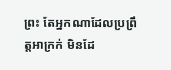ព្រះ តែអ្នកណាដែលប្រព្រឹត្តអាក្រក់ មិនដែ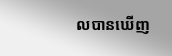លបានឃើញ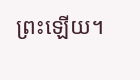ព្រះឡើយ។